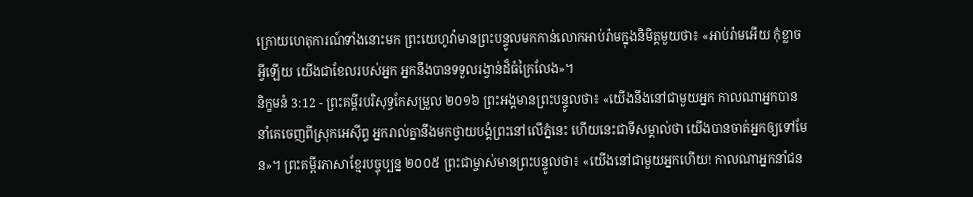ក្រោយហេតុការណ៍ទាំងនោះមក ព្រះយេហូវ៉ាមានព្រះបន្ទូលមកកាន់លោកអាប់រ៉ាមក្នុងនិមិត្តមួយថា៖ «អាប់រ៉ាមអើយ កុំខ្លាចអ្វីឡើយ យើងជាខែលរបស់អ្នក អ្នកនឹងបានទទួលរង្វាន់ដ៏ធំក្រៃលែង»។
និក្ខមនំ 3:12 - ព្រះគម្ពីរបរិសុទ្ធកែសម្រួល ២០១៦ ព្រះអង្គមានព្រះបន្ទូលថា៖ «យើងនឹងនៅជាមួយអ្នក កាលណាអ្នកបាននាំគេចេញពីស្រុកអេស៊ីព្ទ អ្នករាល់គ្នានឹងមកថ្វាយបង្គំព្រះនៅលើភ្នំនេះ ហើយនេះជាទីសម្គាល់ថា យើងបានចាត់អ្នកឲ្យទៅមែន»។ ព្រះគម្ពីរភាសាខ្មែរបច្ចុប្បន្ន ២០០៥ ព្រះជាម្ចាស់មានព្រះបន្ទូលថា៖ «យើងនៅជាមួយអ្នកហើយ! កាលណាអ្នកនាំជន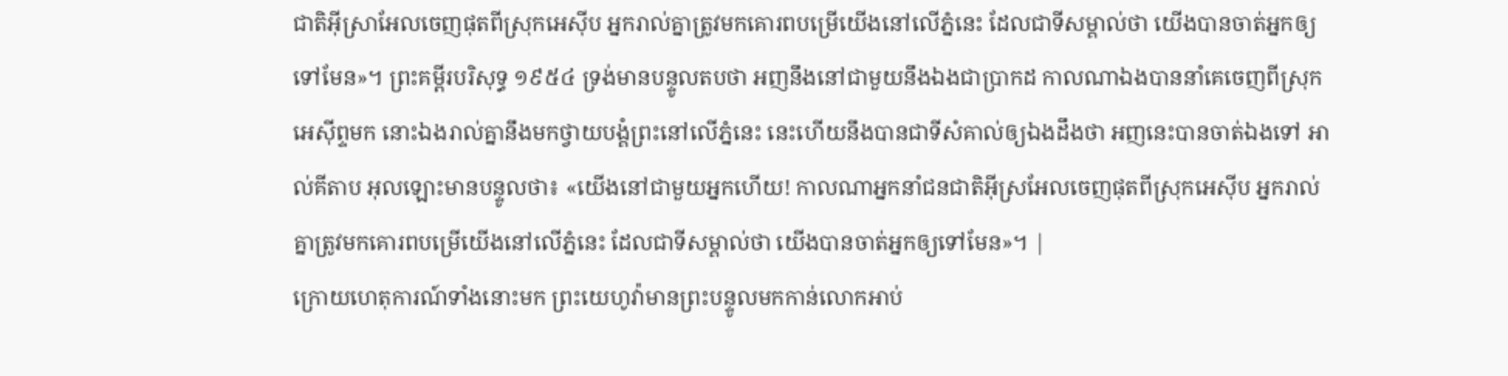ជាតិអ៊ីស្រាអែលចេញផុតពីស្រុកអេស៊ីប អ្នករាល់គ្នាត្រូវមកគោរពបម្រើយើងនៅលើភ្នំនេះ ដែលជាទីសម្គាល់ថា យើងបានចាត់អ្នកឲ្យទៅមែន»។ ព្រះគម្ពីរបរិសុទ្ធ ១៩៥៤ ទ្រង់មានបន្ទូលតបថា អញនឹងនៅជាមួយនឹងឯងជាប្រាកដ កាលណាឯងបាននាំគេចេញពីស្រុកអេស៊ីព្ទមក នោះឯងរាល់គ្នានឹងមកថ្វាយបង្គំព្រះនៅលើភ្នំនេះ នេះហើយនឹងបានជាទីសំគាល់ឲ្យឯងដឹងថា អញនេះបានចាត់ឯងទៅ អាល់គីតាប អុលឡោះមានបន្ទូលថា៖ «យើងនៅជាមួយអ្នកហើយ! កាលណាអ្នកនាំជនជាតិអ៊ីស្រអែលចេញផុតពីស្រុកអេស៊ីប អ្នករាល់គ្នាត្រូវមកគោរពបម្រើយើងនៅលើភ្នំនេះ ដែលជាទីសម្គាល់ថា យើងបានចាត់អ្នកឲ្យទៅមែន»។ |
ក្រោយហេតុការណ៍ទាំងនោះមក ព្រះយេហូវ៉ាមានព្រះបន្ទូលមកកាន់លោកអាប់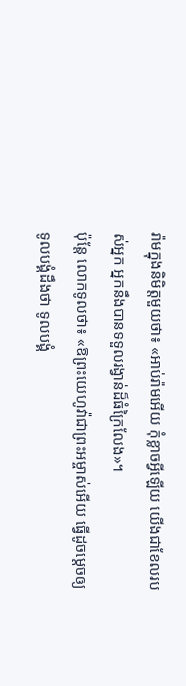រ៉ាមក្នុងនិមិត្តមួយថា៖ «អាប់រ៉ាមអើយ កុំខ្លាចអ្វីឡើយ យើងជាខែលរបស់អ្នក អ្នកនឹងបានទទួលរង្វាន់ដ៏ធំក្រៃលែង»។
ប៉ុន្តែ លោកទូលថា៖ «ឱព្រះយេហូវ៉ាជាព្រះអម្ចាស់អើយ ធ្វើដូចម្ដេចឲ្យទូលបង្គំដឹងថា ទូលបង្គំ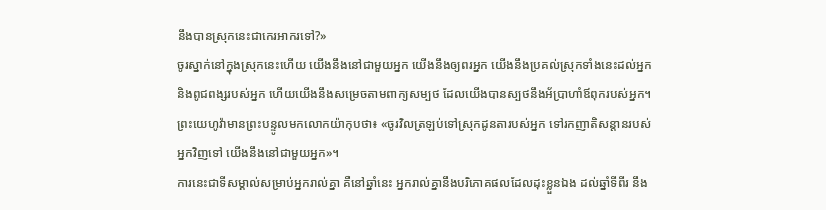នឹងបានស្រុកនេះជាកេរអាករទៅ?»
ចូរស្នាក់នៅក្នុងស្រុកនេះហើយ យើងនឹងនៅជាមួយអ្នក យើងនឹងឲ្យពរអ្នក យើងនឹងប្រគល់ស្រុកទាំងនេះដល់អ្នក និងពូជពង្សរបស់អ្នក ហើយយើងនឹងសម្រេចតាមពាក្យសម្បថ ដែលយើងបានស្បថនឹងអ័ប្រាហាំឪពុករបស់អ្នក។
ព្រះយេហូវ៉ាមានព្រះបន្ទូលមកលោកយ៉ាកុបថា៖ «ចូរវិលត្រឡប់ទៅស្រុកដូនតារបស់អ្នក ទៅរកញាតិសន្តានរបស់អ្នកវិញទៅ យើងនឹងនៅជាមួយអ្នក»។
ការនេះជាទីសម្គាល់សម្រាប់អ្នករាល់គ្នា គឺនៅឆ្នាំនេះ អ្នករាល់គ្នានឹងបរិភោគផលដែលដុះខ្លួនឯង ដល់ឆ្នាំទីពីរ នឹង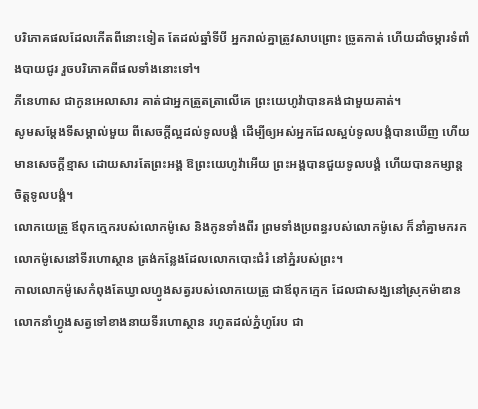បរិភោគផលដែលកើតពីនោះទៀត តែដល់ឆ្នាំទីបី អ្នករាល់គ្នាត្រូវសាបព្រោះ ច្រូតកាត់ ហើយដាំចម្ការទំពាំងបាយជូរ រួចបរិភោគពីផលទាំងនោះទៅ។
ភីនេហាស ជាកូនអេលាសារ គាត់ជាអ្នកត្រួតត្រាលើគេ ព្រះយេហូវ៉ាបានគង់ជាមួយគាត់។
សូមសម្ដែងទីសម្គាល់មួយ ពីសេចក្ដីល្អដល់ទូលបង្គំ ដើម្បីឲ្យអស់អ្នកដែលស្អប់ទូលបង្គំបានឃើញ ហើយមានសេចក្ដីខ្មាស ដោយសារតែព្រះអង្គ ឱព្រះយេហូវ៉ាអើយ ព្រះអង្គបានជួយទូលបង្គំ ហើយបានកម្សាន្តចិត្តទូលបង្គំ។
លោកយេត្រូ ឪពុកក្មេករបស់លោកម៉ូសេ និងកូនទាំងពីរ ព្រមទាំងប្រពន្ធរបស់លោកម៉ូសេ ក៏នាំគ្នាមករកលោកម៉ូសេនៅទីរហោស្ថាន ត្រង់កន្លែងដែលលោកបោះជំរំ នៅភ្នំរបស់ព្រះ។
កាលលោកម៉ូសេកំពុងតែឃ្វាលហ្វូងសត្វរបស់លោកយេត្រូ ជាឪពុកក្មេក ដែលជាសង្ឃនៅស្រុកម៉ាឌាន លោកនាំហ្វូងសត្វទៅខាងនាយទីរហោស្ថាន រហូតដល់ភ្នំហូរែប ជា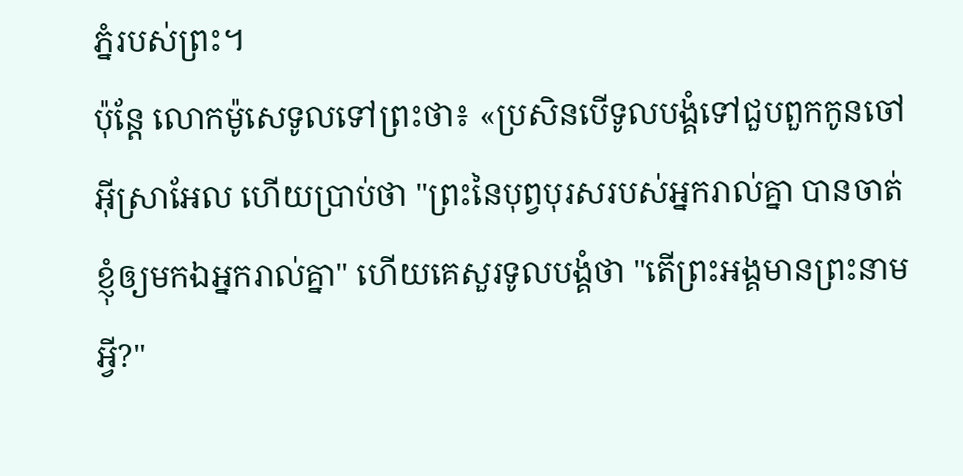ភ្នំរបស់ព្រះ។
ប៉ុន្ដែ លោកម៉ូសេទូលទៅព្រះថា៖ «ប្រសិនបើទូលបង្គំទៅជួបពួកកូនចៅអ៊ីស្រាអែល ហើយប្រាប់ថា "ព្រះនៃបុព្វបុរសរបស់អ្នករាល់គ្នា បានចាត់ខ្ញុំឲ្យមកឯអ្នករាល់គ្នា" ហើយគេសួរទូលបង្គំថា "តើព្រះអង្គមានព្រះនាមអ្វី?"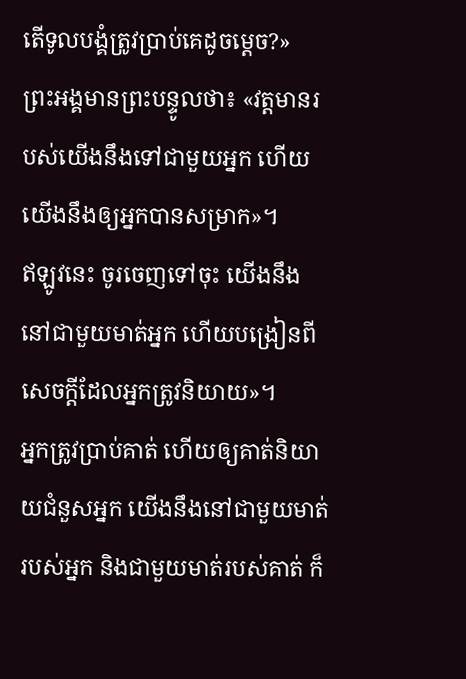តើទូលបង្គំត្រូវប្រាប់គេដូចម្តេច?»
ព្រះអង្គមានព្រះបន្ទូលថា៖ «វត្តមានរបស់យើងនឹងទៅជាមួយអ្នក ហើយយើងនឹងឲ្យអ្នកបានសម្រាក»។
ឥឡូវនេះ ចូរចេញទៅចុះ យើងនឹងនៅជាមួយមាត់អ្នក ហើយបង្រៀនពីសេចក្ដីដែលអ្នកត្រូវនិយាយ»។
អ្នកត្រូវប្រាប់គាត់ ហើយឲ្យគាត់និយាយជំនួសអ្នក យើងនឹងនៅជាមួយមាត់របស់អ្នក និងជាមួយមាត់របស់គាត់ ក៏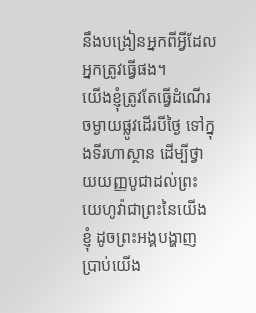នឹងបង្រៀនអ្នកពីអ្វីដែលអ្នកត្រូវធ្វើផង។
យើងខ្ញុំត្រូវតែធ្វើដំណើរចម្ងាយផ្លូវដើរបីថ្ងៃ ទៅក្នុងទីរហាស្ថាន ដើម្បីថ្វាយយញ្ញបូជាដល់ព្រះយេហូវ៉ាជាព្រះនៃយើងខ្ញុំ ដូចព្រះអង្គបង្ហាញប្រាប់យើង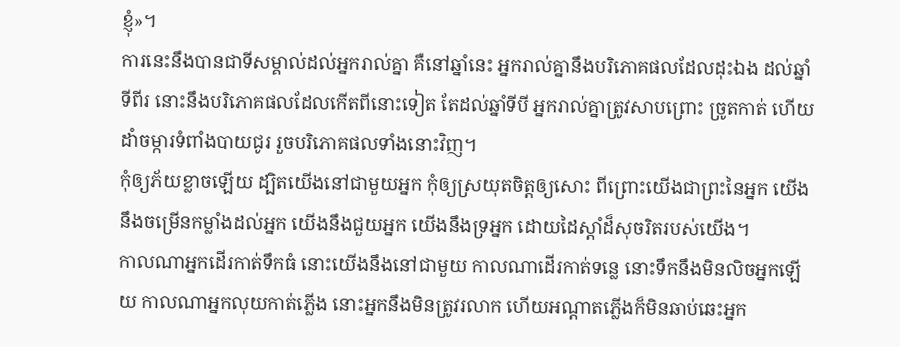ខ្ញុំ»។
ការនេះនឹងបានជាទីសម្គាល់ដល់អ្នករាល់គ្នា គឺនៅឆ្នាំនេះ អ្នករាល់គ្នានឹងបរិភោគផលដែលដុះឯង ដល់ឆ្នាំទីពីរ នោះនឹងបរិភោគផលដែលកើតពីនោះទៀត តែដល់ឆ្នាំទីបី អ្នករាល់គ្នាត្រូវសាបព្រោះ ច្រូតកាត់ ហើយដាំចម្ការទំពាំងបាយជូរ រួចបរិភោគផលទាំងនោះវិញ។
កុំឲ្យភ័យខ្លាចឡើយ ដ្បិតយើងនៅជាមួយអ្នក កុំឲ្យស្រយុតចិត្តឲ្យសោះ ពីព្រោះយើងជាព្រះនៃអ្នក យើងនឹងចម្រើនកម្លាំងដល់អ្នក យើងនឹងជួយអ្នក យើងនឹងទ្រអ្នក ដោយដៃស្តាំដ៏សុចរិតរបស់យើង។
កាលណាអ្នកដើរកាត់ទឹកធំ នោះយើងនឹងនៅជាមួយ កាលណាដើរកាត់ទន្លេ នោះទឹកនឹងមិនលិចអ្នកឡើយ កាលណាអ្នកលុយកាត់ភ្លើង នោះអ្នកនឹងមិនត្រូវរលាក ហើយអណ្ដាតភ្លើងក៏មិនឆាប់ឆេះអ្នក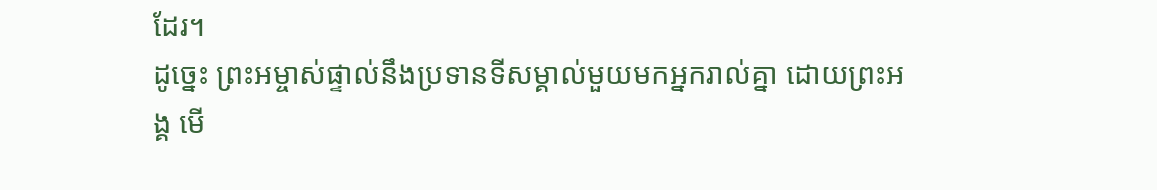ដែរ។
ដូច្នេះ ព្រះអម្ចាស់ផ្ទាល់នឹងប្រទានទីសម្គាល់មួយមកអ្នករាល់គ្នា ដោយព្រះអង្គ មើ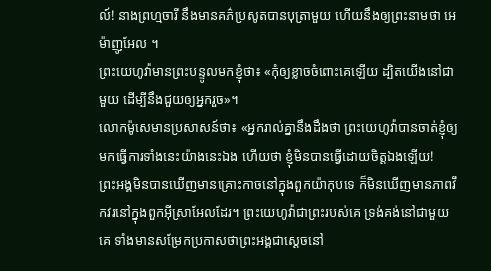ល៍! នាងព្រហ្មចារី នឹងមានគភ៌ប្រសូតបានបុត្រាមួយ ហើយនឹងឲ្យព្រះនាមថា អេម៉ាញូអែល ។
ព្រះយេហូវ៉ាមានព្រះបន្ទូលមកខ្ញុំថា៖ «កុំឲ្យខ្លាចចំពោះគេឡើយ ដ្បិតយើងនៅជាមួយ ដើម្បីនឹងជួយឲ្យអ្នករួច»។
លោកម៉ូសេមានប្រសាសន៍ថា៖ «អ្នករាល់គ្នានឹងដឹងថា ព្រះយេហូវ៉ាបានចាត់ខ្ញុំឲ្យមកធ្វើការទាំងនេះយ៉ាងនេះឯង ហើយថា ខ្ញុំមិនបានធ្វើដោយចិត្តឯងឡើយ!
ព្រះអង្គមិនបានឃើញមានគ្រោះកាចនៅក្នុងពួកយ៉ាកុបទេ ក៏មិនឃើញមានភាពវឹកវរនៅក្នុងពួកអ៊ីស្រាអែលដែរ។ ព្រះយេហូវ៉ាជាព្រះរបស់គេ ទ្រង់គង់នៅជាមួយគេ ទាំងមានសម្រែកប្រកាសថាព្រះអង្គជាស្តេចនៅ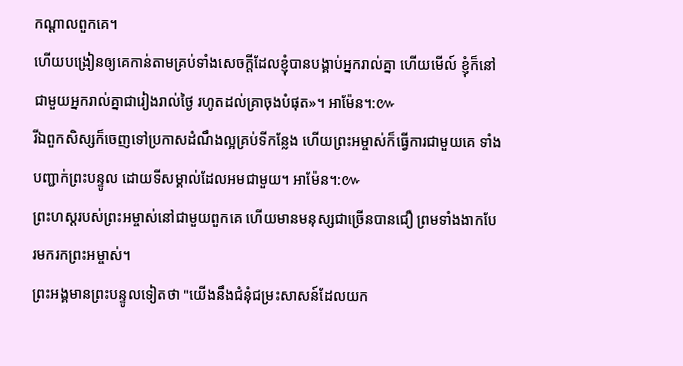កណ្ដាលពួកគេ។
ហើយបង្រៀនឲ្យគេកាន់តាមគ្រប់ទាំងសេចក្តីដែលខ្ញុំបានបង្គាប់អ្នករាល់គ្នា ហើយមើល៍ ខ្ញុំក៏នៅជាមួយអ្នករាល់គ្នាជារៀងរាល់ថ្ងៃ រហូតដល់គ្រាចុងបំផុត»។ អាម៉ែន។:៚
រីឯពួកសិស្សក៏ចេញទៅប្រកាសដំណឹងល្អគ្រប់ទីកន្លែង ហើយព្រះអម្ចាស់ក៏ធ្វើការជាមួយគេ ទាំងបញ្ជាក់ព្រះបន្ទូល ដោយទីសម្គាល់ដែលអមជាមួយ។ អាម៉ែន។:៚
ព្រះហស្តរបស់ព្រះអម្ចាស់នៅជាមួយពួកគេ ហើយមានមនុស្សជាច្រើនបានជឿ ព្រមទាំងងាកបែរមករកព្រះអម្ចាស់។
ព្រះអង្គមានព្រះបន្ទូលទៀតថា "យើងនឹងជំនុំជម្រះសាសន៍ដែលយក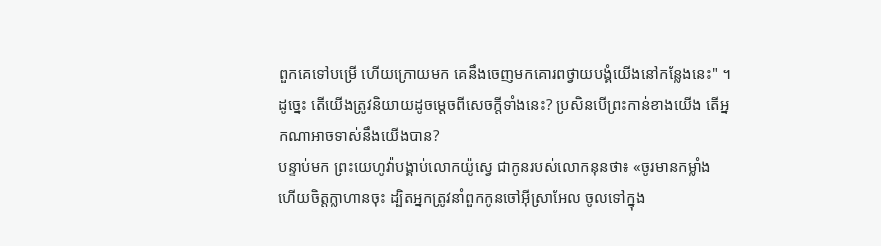ពួកគេទៅបម្រើ ហើយក្រោយមក គេនឹងចេញមកគោរពថ្វាយបង្គំយើងនៅកន្លែងនេះ" ។
ដូច្នេះ តើយើងត្រូវនិយាយដូចម្តេចពីសេចក្តីទាំងនេះ? ប្រសិនបើព្រះកាន់ខាងយើង តើអ្នកណាអាចទាស់នឹងយើងបាន?
បន្ទាប់មក ព្រះយេហូវ៉ាបង្គាប់លោកយ៉ូស្វេ ជាកូនរបស់លោកនុនថា៖ «ចូរមានកម្លាំង ហើយចិត្តក្លាហានចុះ ដ្បិតអ្នកត្រូវនាំពួកកូនចៅអ៊ីស្រាអែល ចូលទៅក្នុង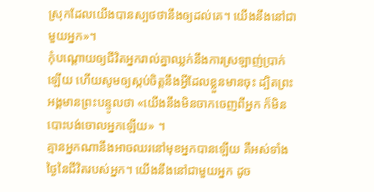ស្រុកដែលយើងបានស្បថថានឹងឲ្យដល់គេ។ យើងនឹងនៅជាមួយអ្នក»។
កុំបណ្ដោយឲ្យជីវិតអ្នករាល់គ្នាឈ្លក់នឹងការស្រឡាញ់ប្រាក់ឡើយ ហើយសូមឲ្យស្កប់ចិត្តនឹងអ្វីដែលខ្លួនមានចុះ ដ្បិតព្រះអង្គមានព្រះបន្ទូលថា «យើងនឹងមិនចាកចេញពីអ្នក ក៏មិនបោះបង់ចោលអ្នកឡើយ» ។
គ្មានអ្នកណានឹងអាចឈរនៅមុខអ្នកបានឡើយ គឺអស់ទាំងថ្ងៃនៃជីវិតរបស់អ្នក។ យើងនឹងនៅជាមួយអ្នក ដូច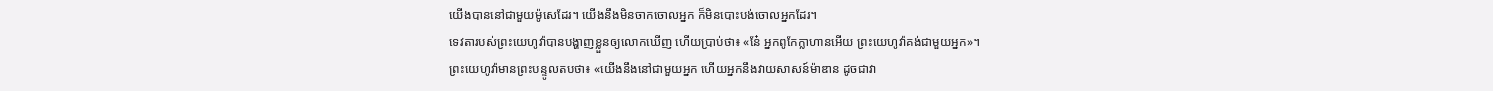យើងបាននៅជាមួយម៉ូសេដែរ។ យើងនឹងមិនចាកចោលអ្នក ក៏មិនបោះបង់ចោលអ្នកដែរ។
ទេវតារបស់ព្រះយេហូវ៉ាបានបង្ហាញខ្លួនឲ្យលោកឃើញ ហើយប្រាប់ថា៖ «នែ៎ អ្នកពូកែក្លាហានអើយ ព្រះយេហូវ៉ាគង់ជាមួយអ្នក»។
ព្រះយេហូវ៉ាមានព្រះបន្ទូលតបថា៖ «យើងនឹងនៅជាមួយអ្នក ហើយអ្នកនឹងវាយសាសន៍ម៉ាឌាន ដូចជាវា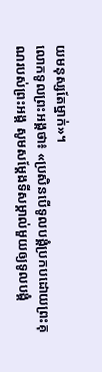យមនុស្សតែម្នាក់»។
លោកទូលព្រះអង្គថា៖ «ប្រសិនបើទូលបង្គំប្រកបដោយព្រះគុណរបស់ព្រះអង្គ សូមសម្ដែងទីសម្គាល់មួយឲ្យទូលបង្គំ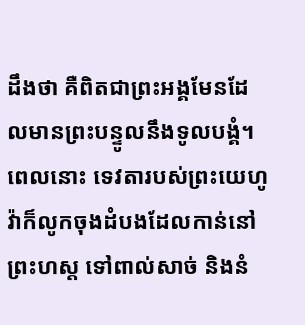ដឹងថា គឺពិតជាព្រះអង្គមែនដែលមានព្រះបន្ទូលនឹងទូលបង្គំ។
ពេលនោះ ទេវតារបស់ព្រះយេហូវ៉ាក៏លូកចុងដំបងដែលកាន់នៅព្រះហស្ត ទៅពាល់សាច់ និងនំ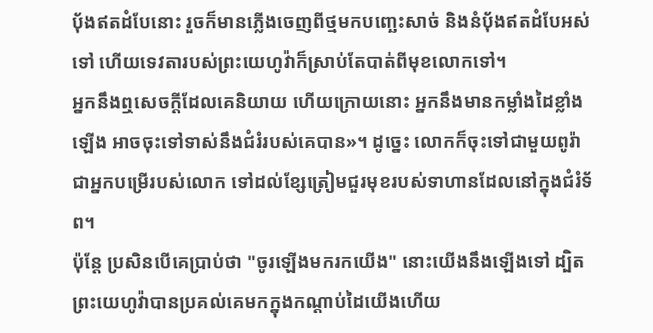បុ័ងឥតដំបែនោះ រួចក៏មានភ្លើងចេញពីថ្មមកបញ្ឆេះសាច់ និងនំបុ័ងឥតដំបែអស់ទៅ ហើយទេវតារបស់ព្រះយេហូវ៉ាក៏ស្រាប់តែបាត់ពីមុខលោកទៅ។
អ្នកនឹងឮសេចក្ដីដែលគេនិយាយ ហើយក្រោយនោះ អ្នកនឹងមានកម្លាំងដៃខ្លាំងឡើង អាចចុះទៅទាស់នឹងជំរំរបស់គេបាន»។ ដូច្នេះ លោកក៏ចុះទៅជាមួយពូរ៉ា ជាអ្នកបម្រើរបស់លោក ទៅដល់ខ្សែត្រៀមជួរមុខរបស់ទាហានដែលនៅក្នុងជំរំទ័ព។
ប៉ុន្តែ ប្រសិនបើគេប្រាប់ថា "ចូរឡើងមករកយើង" នោះយើងនឹងឡើងទៅ ដ្បិតព្រះយេហូវ៉ាបានប្រគល់គេមកក្នុងកណ្ដាប់ដៃយើងហើយ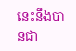នេះនឹងបានជា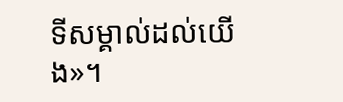ទីសម្គាល់ដល់យើង»។